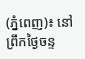(ភ្នំពេញ)៖ នៅព្រឹកថ្ងៃចន្ទ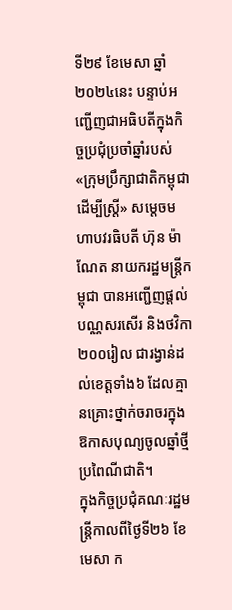ទី២៩ ខែមេសា ឆ្នាំ២០២៤នេះ បន្ទាប់អញ្ជើញជាអធិបតីក្នុងកិច្ចប្រជុំប្រចាំឆ្នាំរបស់ «ក្រុមប្រឹក្សាជាតិកម្ពុជាដើម្បីស្ត្រី» សម្តេចមហាបវរធិបតី ហ៊ុន ម៉ាណែត នាយករដ្ឋមន្ត្រីកម្ពុជា បានអញ្ជើញផ្តល់បណ្ណសរសើរ និងថវិកា២០០រៀល ជារង្វាន់ដល់ខេត្តទាំង៦ ដែលគ្មានគ្រោះថ្នាក់ចរាចរក្នុងឱកាសបុណ្យចូលឆ្នាំថ្មីប្រពៃណីជាតិ។
ក្នុងកិច្ចប្រជុំគណៈរដ្ឋមន្ត្រីកាលពីថ្ងៃទី២៦ ខែមេសា ក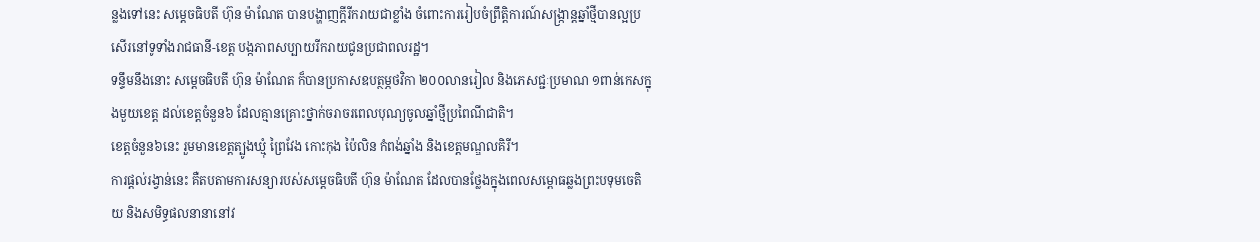ន្លងទៅនេះ សម្តេចធិបតី ហ៊ុន ម៉ាណែត បានបង្ហាញក្តីរីករាយជាខ្លាំង ចំពោះការរៀបចំព្រឹត្តិការណ៍សង្ក្រាន្តឆ្នាំថ្មីបានល្អប្រសើរនៅទូទាំងរាជធានី-ខេត្ត បង្កភាពសប្បាយរីករាយជូនប្រជាពលរដ្ឋ។
ទន្ទឹមនឹងនោះ សម្តេចធិបតី ហ៊ុន ម៉ាណែត ក៏បានប្រកាសឧបត្ថម្ភថវិកា ២០០លានរៀល និងភេសជ្ជៈប្រមាណ ១ពាន់កេសក្នុងមួយខេត្ត ដល់ខេត្តចំនួន៦ ដែលគ្មានគ្រោះថ្នាក់ចរាចរពេលបុណ្យចូលឆ្នាំថ្មីប្រពៃណីជាតិ។
ខេត្តចំនួន៦នេះ រួមមានខេត្តត្បូងឃ្មុំ ព្រៃវែង កោះកុង ប៉ៃលិន កំពង់ឆ្នាំង និងខេត្តមណ្ឌលគិរី។
ការផ្តល់រង្វាន់នេះ គឺតបតាមការសន្យារបស់សម្តេចធិបតី ហ៊ុន ម៉ាណែត ដែលបានថ្លែងក្នុងពេលសម្ពោធឆ្លងព្រះបទុមចេតិយ និងសមិទ្ធផលនានានៅវ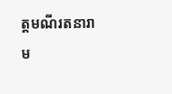ត្តមណីរតនារាម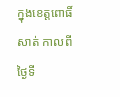ក្នុងខេត្តពោធិ៍សាត់ កាលពីថ្ងៃទី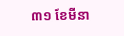៣១ ខែមីនា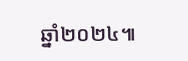ឆ្នាំ២០២៤៕